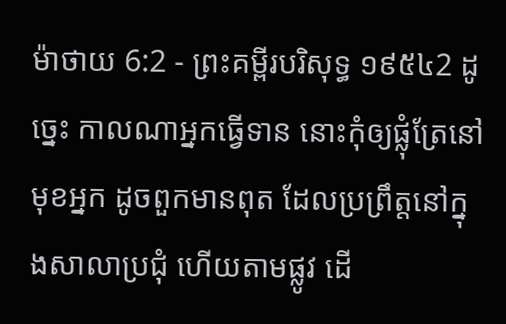ម៉ាថាយ 6:2 - ព្រះគម្ពីរបរិសុទ្ធ ១៩៥៤2 ដូច្នេះ កាលណាអ្នកធ្វើទាន នោះកុំឲ្យផ្លុំត្រែនៅមុខអ្នក ដូចពួកមានពុត ដែលប្រព្រឹត្តនៅក្នុងសាលាប្រជុំ ហើយតាមផ្លូវ ដើ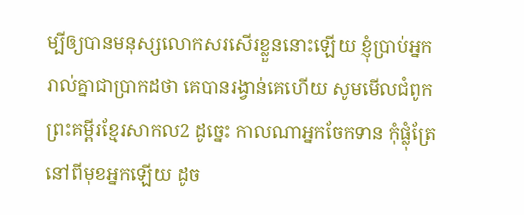ម្បីឲ្យបានមនុស្សលោកសរសើរខ្លួននោះឡើយ ខ្ញុំប្រាប់អ្នករាល់គ្នាជាប្រាកដថា គេបានរង្វាន់គេហើយ សូមមើលជំពូកព្រះគម្ពីរខ្មែរសាកល2 ដូច្នេះ កាលណាអ្នកចែកទាន កុំផ្លុំត្រែនៅពីមុខអ្នកឡើយ ដូច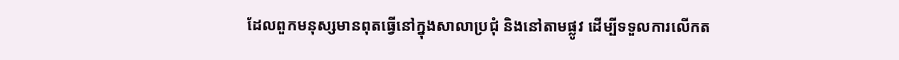ដែលពួកមនុស្សមានពុតធ្វើនៅក្នុងសាលាប្រជុំ និងនៅតាមផ្លូវ ដើម្បីទទួលការលើកត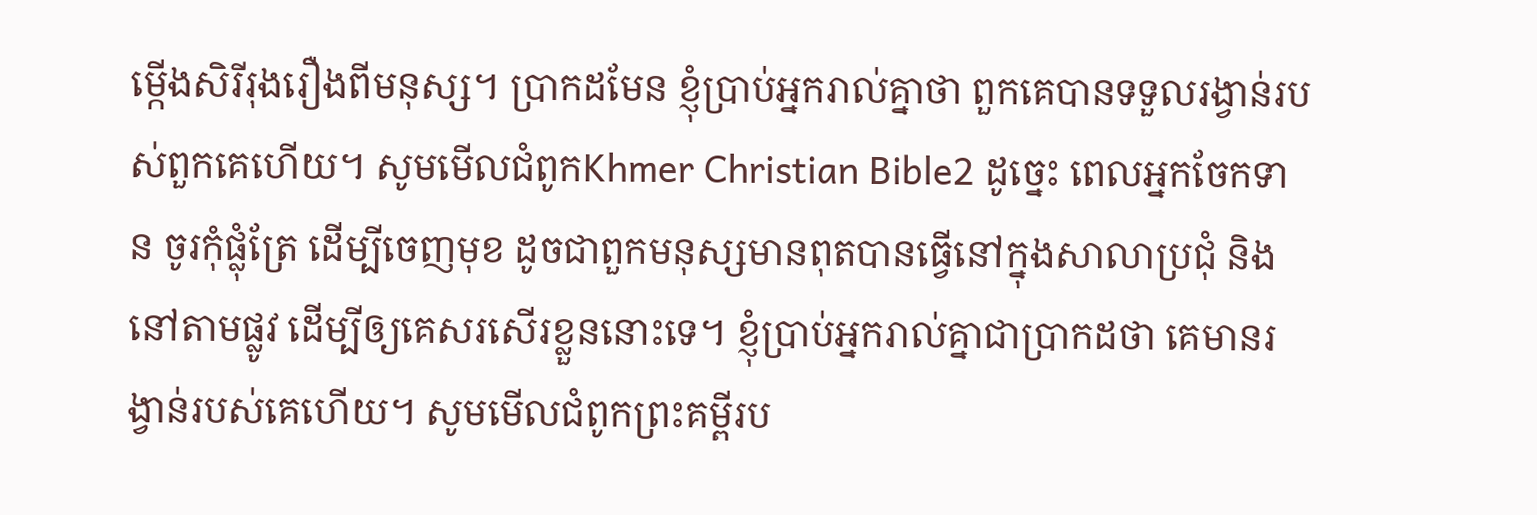ម្កើងសិរីរុងរឿងពីមនុស្ស។ ប្រាកដមែន ខ្ញុំប្រាប់អ្នករាល់គ្នាថា ពួកគេបានទទួលរង្វាន់របស់ពួកគេហើយ។ សូមមើលជំពូកKhmer Christian Bible2 ដូច្នេះ ពេលអ្នកចែកទាន ចូរកុំផ្លុំត្រែ ដើម្បីចេញមុខ ដូចជាពួកមនុស្សមានពុតបានធ្វើនៅក្នុងសាលាប្រជុំ និងនៅតាមផ្លូវ ដើម្បីឲ្យគេសរសើរខ្លួននោះទេ។ ខ្ញុំបា្រប់អ្នករាល់គ្នាជាបា្រកដថា គេមានរង្វាន់របស់គេហើយ។ សូមមើលជំពូកព្រះគម្ពីរប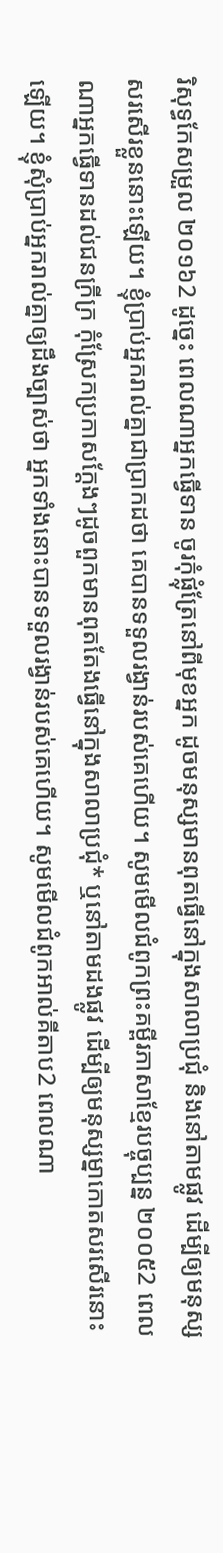រិសុទ្ធកែសម្រួល ២០១៦2 ដូច្នេះ ពេលណាអ្នកធ្វើទាន ចូរកុំផ្លុំត្រែនៅពីមុខអ្នក ដូចមនុស្សមានពុតធ្វើនៅក្នុងសាលាប្រជុំ និងនៅតាមផ្លូវ ដើម្បីឲ្យមនុស្សសរសើរខ្លួននោះឡើយ។ ខ្ញុំប្រាប់អ្នករាល់គ្នាជាប្រាកដថា គេបានទទួលរង្វាន់របស់គេហើយ។ សូមមើលជំពូកព្រះគម្ពីរភាសាខ្មែរបច្ចុប្បន្ន ២០០៥2 ពេលណាអ្នកធ្វើទានដល់ជនក្រីក្រ កុំស្រែកប្រកាសក្ដែងៗដូចពួកមានពុតតែងធ្វើនៅក្នុងសាលាប្រជុំ* ឬនៅតាមដងផ្លូវ ដើម្បីឲ្យមនុស្សម្នាកោតសរសើរនោះឡើយ។ ខ្ញុំសុំប្រាប់អ្នករាល់គ្នាឲ្យដឹងច្បាស់ថា អ្នកទាំងនោះបានទទួលរង្វាន់របស់គេហើយ។ សូមមើលជំពូកអាល់គីតាប2 ពេលណា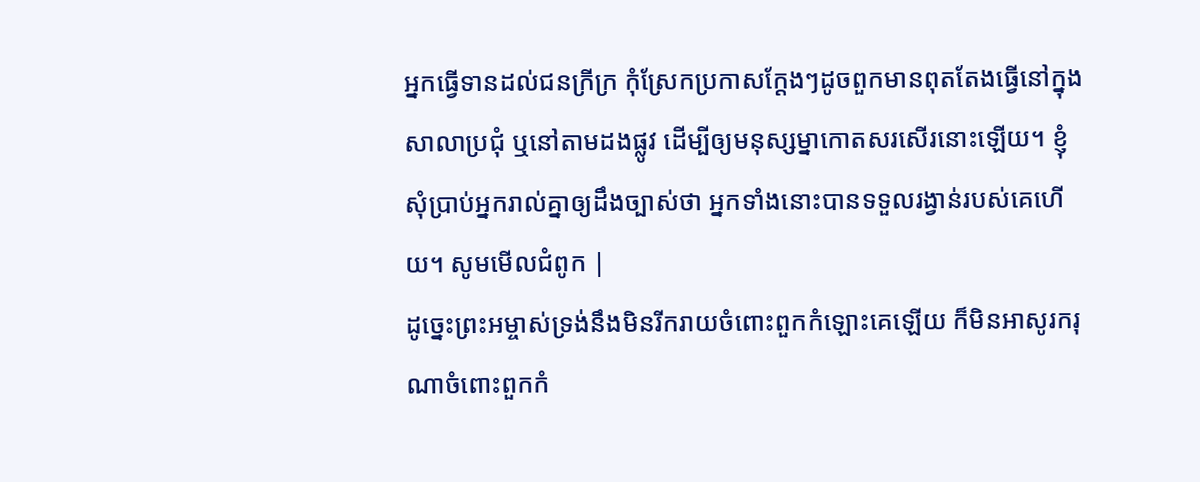អ្នកធ្វើទានដល់ជនក្រីក្រ កុំស្រែកប្រកាសក្ដែងៗដូចពួកមានពុតតែងធ្វើនៅក្នុងសាលាប្រជុំ ឬនៅតាមដងផ្លូវ ដើម្បីឲ្យមនុស្សម្នាកោតសរសើរនោះឡើយ។ ខ្ញុំសុំប្រាប់អ្នករាល់គ្នាឲ្យដឹងច្បាស់ថា អ្នកទាំងនោះបានទទួលរង្វាន់របស់គេហើយ។ សូមមើលជំពូក |
ដូច្នេះព្រះអម្ចាស់ទ្រង់នឹងមិនរីករាយចំពោះពួកកំឡោះគេឡើយ ក៏មិនអាសូរករុណាចំពោះពួកកំ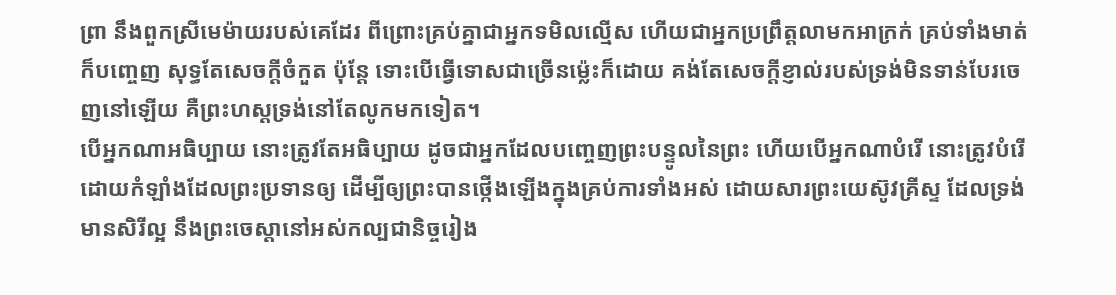ព្រា នឹងពួកស្រីមេម៉ាយរបស់គេដែរ ពីព្រោះគ្រប់គ្នាជាអ្នកទមិលល្មើស ហើយជាអ្នកប្រព្រឹត្តលាមកអាក្រក់ គ្រប់ទាំងមាត់ក៏បញ្ចេញ សុទ្ធតែសេចក្ដីចំកួត ប៉ុន្តែ ទោះបើធ្វើទោសជាច្រើនម៉្លេះក៏ដោយ គង់តែសេចក្ដីខ្ញាល់របស់ទ្រង់មិនទាន់បែរចេញនៅឡើយ គឺព្រះហស្តទ្រង់នៅតែលូកមកទៀត។
បើអ្នកណាអធិប្បាយ នោះត្រូវតែអធិប្បាយ ដូចជាអ្នកដែលបញ្ចេញព្រះបន្ទូលនៃព្រះ ហើយបើអ្នកណាបំរើ នោះត្រូវបំរើដោយកំឡាំងដែលព្រះប្រទានឲ្យ ដើម្បីឲ្យព្រះបានថ្កើងឡើងក្នុងគ្រប់ការទាំងអស់ ដោយសារព្រះយេស៊ូវគ្រីស្ទ ដែលទ្រង់មានសិរីល្អ នឹងព្រះចេស្តានៅអស់កល្បជានិច្ចរៀង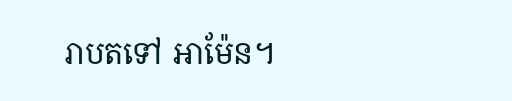រាបតទៅ អាម៉ែន។